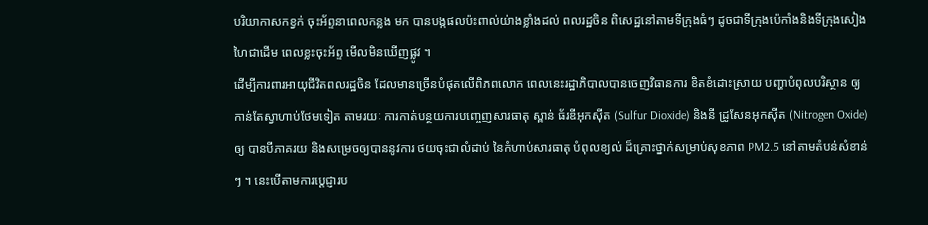បរិយាកាសកខ្វក់ ចុះអ័ព្ទនាពេលកន្លង មក បានបង្កផលប៉ះពាល់យ់ាងខ្លាំងដល់ ពលរដ្ឋចិន ពិសេដ្ឋនៅតាមទីក្រុងធំៗ ដូចជាទីក្រុងប៉េកាំងនិងទីក្រុងសៀងហៃជាដើម ពេលខ្លះចុះអ័ព្ទ មើលមិនឃើញផ្លូវ ។
ដើម្បីការពារអាយុជីវិតពលរដ្ឋចិន ដែលមានច្រើនបំផុតលើពិភពលោក ពេលនេះរដ្ឋាភិបាលបានចេញវិធានការ ខិតខំដោះស្រាយ បញ្ហាបំពុលបរិស្ថាន ឲ្យកាន់តែស្វាហាប់ថែមទៀត តាមរយៈ ការកាត់បន្ថយការបញ្ចេញសារធាតុ ស្ពាន់ ធ័រឌីអុកស៊ីត (Sulfur Dioxide) និងនី ដ្រូសែនអុកស៊ីត (Nitrogen Oxide) ឲ្យ បានបីភាគរយ និងសម្រេចឲ្យបាននូវការ ថយចុះជាលំដាប់ នៃកំហាប់សារធាតុ បំពុលខ្យល់ ដ៏គ្រោះថ្នាក់សម្រាប់សុខភាព PM2.5 នៅតាមតំបន់សំខាន់ៗ ។ នេះបើតាមការប្តេជ្ញារប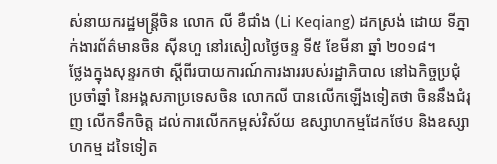ស់នាយករដ្ឋមន្រ្តីចិន លោក លី ខឺជាំង (Li Keqiang) ដកស្រង់ ដោយ ទីភ្នាក់ងារព័ត៌មានចិន ស៊ីនហួ នៅរសៀលថ្ងៃចន្ទ ទី៥ ខែមីនា ឆ្នាំ ២០១៨។
ថ្លែងក្នុងសុន្ទរកថា ស្តីពីរបាយការណ៍ការងាររបស់រដ្ឋាភិបាល នៅឯកិច្ចប្រជុំ ប្រចាំឆ្នាំ នៃអង្គសភាប្រទេសចិន លោកលី បានលើកឡើងទៀតថា ចិននឹងជំរុញ លើកទឹកចិត្ត ដល់ការលើកកម្ពស់វិស័យ ឧស្សាហកម្មដែកថែប និងឧស្សាហកម្ម ដទៃទៀត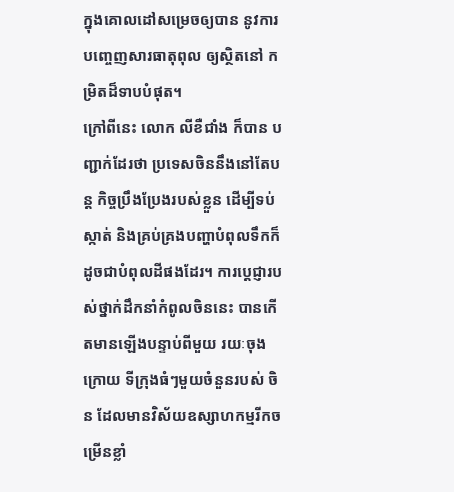ក្នុងគោលដៅសម្រេចឲ្យបាន នូវការបញ្ចេញសារធាតុពុល ឲ្យស្ថិតនៅ កម្រិតដ៏ទាបបំផុត។
ក្រៅពីនេះ លោក លីខឺជាំង ក៏បាន បញ្ជាក់ដែរថា ប្រទេសចិននឹងនៅតែបន្ត កិច្ចប្រឹងប្រែងរបស់ខ្លួន ដើម្បីទប់ស្កាត់ និងគ្រប់គ្រងបញ្ហាបំពុលទឹកក៏ដូចជាបំពុលដីផងដែរ។ ការប្តេជ្ញារបស់ថ្នាក់ដឹកនាំកំពូលចិននេះ បានកើតមានឡើងបន្ទាប់ពីមួយ រយៈចុងក្រោយ ទីក្រុងធំៗមួយចំនួនរបស់ ចិន ដែលមានវិស័យឧស្សាហកម្មរីកចម្រើនខ្លាំ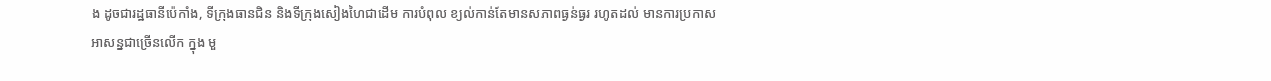ង ដូចជារដ្ឋធានីប៉េកាំង, ទីក្រុងធានជិន និងទីក្រុងសៀងហៃជាដើម ការបំពុល ខ្យល់កាន់តែមានសភាពធ្ងន់ធ្ងរ រហូតដល់ មានការប្រកាសអាសន្នជាច្រើនលើក ក្នុង មួ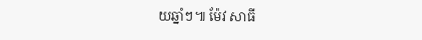យឆ្នាំៗ៕ ម៉ែវ សាធី